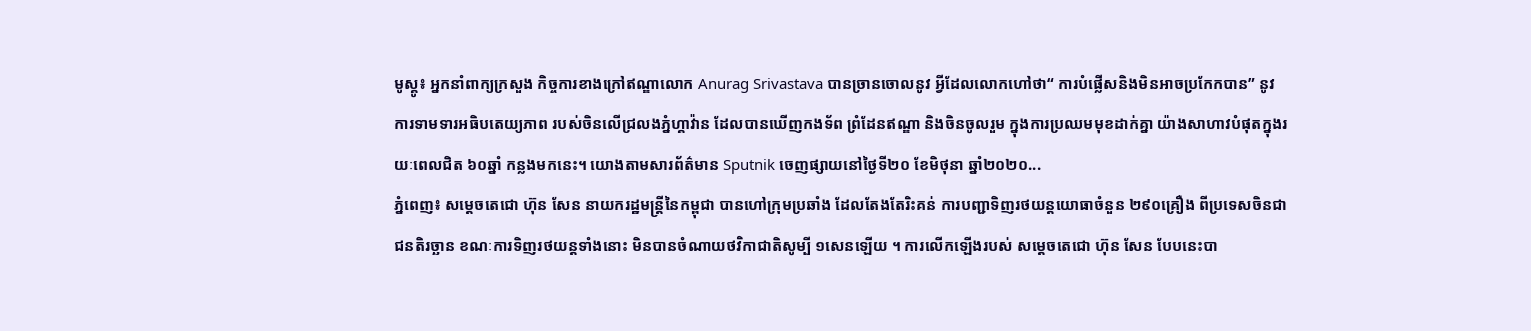មូស្គូ៖ អ្នកនាំពាក្យក្រសួង កិច្ចការខាងក្រៅឥណ្ឌាលោក Anurag Srivastava បានច្រានចោលនូវ អ្វីដែលលោកហៅថា“ ការបំផ្លើសនិងមិនអាចប្រកែកបាន” នូវការទាមទារអធិបតេយ្យភាព របស់ចិនលើជ្រលងភ្នំហ្គាវ៉ាន ដែលបានឃើញកងទ័ព ព្រំដែនឥណ្ឌា និងចិនចូលរួម ក្នុងការប្រឈមមុខដាក់គ្នា យ៉ាងសាហាវបំផុតក្នុងរយៈពេលជិត ៦០ឆ្នាំ កន្លងមកនេះ។ យោងតាមសារព័ត៌មាន Sputnik ចេញផ្សាយនៅថ្ងៃទី២០ ខែមិថុនា ឆ្នាំ២០២០...
ភ្នំពេញ៖ សម្តេចតេជោ ហ៊ុន សែន នាយករដ្ឋមន្ត្រីនៃកម្ពុជា បានហៅក្រុមប្រឆាំង ដែលតែងតែរិះគន់ ការបញ្ជាទិញរថយន្តយោធាចំនួន ២៩០គ្រឿង ពីប្រទេសចិនជាជនតិរច្ឆាន ខណៈការទិញរថយន្តទាំងនោះ មិនបានចំណាយថវិកាជាតិសូម្បី ១សេនឡើយ ។ ការលើកឡើងរបស់ សម្តេចតេជោ ហ៊ុន សែន បែបនេះបា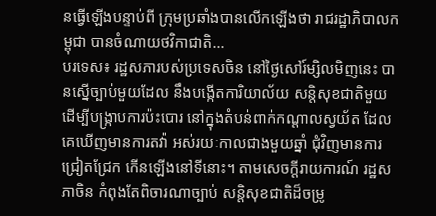នធ្វើឡើងបន្ទាប់ពី ក្រុមប្រឆាំងបានលើកឡើងថា រាជរដ្ឋាភិបាលកម្ពុជា បានចំណាយថវិកាជាតិ...
បរទេស៖ រដ្ឋសភារបស់ប្រទេសចិន នៅថ្ងៃសៅរ៍ម្សិលមិញនេះ បានស្នើច្បាប់មួយដែល នឹងបង្កើតការិយាល័យ សន្តិសុខជាតិមួយ ដើម្បីបង្ក្រាបការប៉ះបោរ នៅក្នុងតំបន់ពាក់កណ្ដាលស្វយ័ត ដែលគេឃើញមានការតវ៉ា អស់រយៈកាលជាងមួយឆ្នាំ ជុំវិញមានការជ្រៀតជ្រែក កើនឡើងនៅទីនោះ។ តាមសេចក្តីរាយការណ៍ រដ្ឋសភាចិន កំពុងតែពិចារណាច្បាប់ សន្តិសុខជាតិដ៏ចម្រូ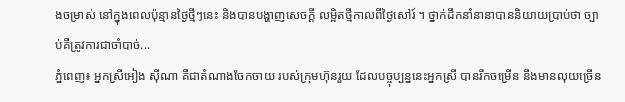ងចម្រាស់ នៅក្នុងពេលប៉ុន្មានថ្ងៃថ្មីៗនេះ និងបានបង្ហាញសេចក្តី លម្អិតថ្មីកាលពីថ្ងៃសៅរ៍ ។ ថ្នាក់ដឹកនាំនានាបាននិយាយប្រាប់ថា ច្បាប់គឺត្រូវការជាចាំបាច់...
ភ្នំពេញ៖ អ្នកស្រីអៀង ស៊ីណា គឺជាតំណាងចែកចាយ របស់ក្រុមហ៊ុនរួយ ដែលបច្ចុប្បន្ននេះអ្នកស្រី បានរីកចម្រើន នឹងមានលុយច្រើន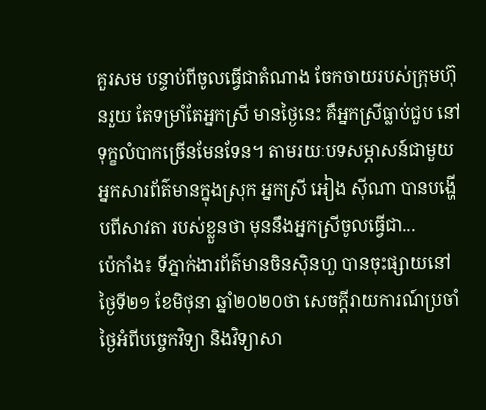គួរសម បន្ទាប់ពីចូលធ្វើជាតំណាង ចែកចាយរបស់ក្រុមហ៊ុនរួយ តែទម្រាំតែអ្នកស្រី មានថ្ងៃនេះ គឺអ្នកស្រីធ្លាប់ជួប នៅទុក្ខលំបាកច្រើនមែនទែន។ តាមរយៈបទសម្ភាសន៍ជាមួយ អ្នកសារព័ត៌មានក្នុងស្រុក អ្នកស្រី អៀង ស៊ីណា បានបង្ហើបពីសាវតា របស់ខ្លួនថា មុននឹងអ្នកស្រីចូលធ្វើជា...
ប៉េកាំង៖ ទីភ្នាក់ងារព័ត៌មានចិនស៊ិនហួ បានចុះផ្សាយនៅថ្ងៃទី២១ ខែមិថុនា ឆ្នាំ២០២០ថា សេចក្តីរាយការណ៍ប្រចាំថ្ងៃអំពីបច្ចេកវិទ្យា និងវិទ្យាសា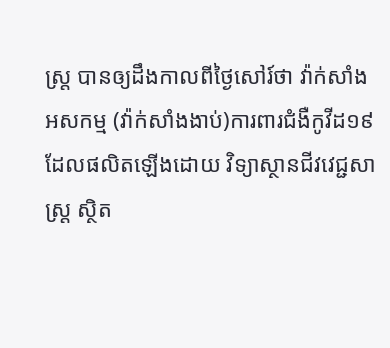ស្ត្រ បានឲ្យដឹងកាលពីថ្ងៃសៅរ៍ថា វ៉ាក់សាំងអសកម្ម (វ៉ាក់សាំងងាប់)ការពារជំងឺកូវីដ១៩ ដែលផលិតឡើងដោយ វិទ្យាស្ថានជីវវេជ្ជសាស្ត្រ ស្ថិត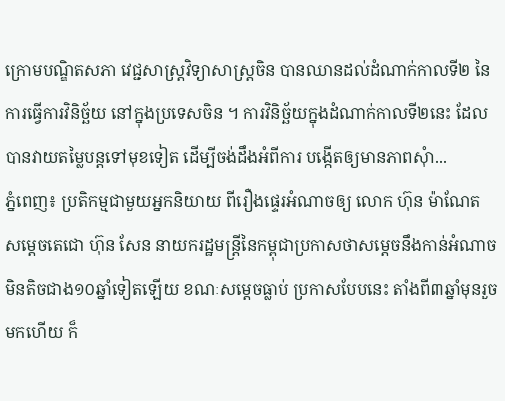ក្រោមបណ្ឌិតសភា វេជ្ជសាស្ត្រវិទ្យាសាស្ត្រចិន បានឈានដល់ដំណាក់កាលទី២ នៃការធ្វើការវិនិច្ឆ័យ នៅក្នុងប្រទេសចិន ។ ការវិនិច្ឆ័យក្នុងដំណាក់កាលទី២នេះ ដែលបានវាយតម្លៃបន្តទៅមុខទៀត ដើម្បីចង់ដឹងអំពីការ បង្កើតឲ្យមានភាពសុំា...
ភ្នំពេញ៖ ប្រតិកម្មជាមួយអ្នកនិយាយ ពីរឿងផ្ទេរអំណាចឲ្យ លោក ហ៊ុន ម៉ាណែត សម្ដេចតេជោ ហ៊ុន សែន នាយករដ្ឋមន្រ្តីនៃកម្ពុជាប្រកាសថាសម្ដេចនឹងកាន់អំណាច មិនតិចជាង១០ឆ្នាំទៀតឡើយ ខណៈសម្ដេចធ្លាប់ ប្រកាសបែបនេះ តាំងពី៣ឆ្នាំមុនរួចមកហើយ ក៏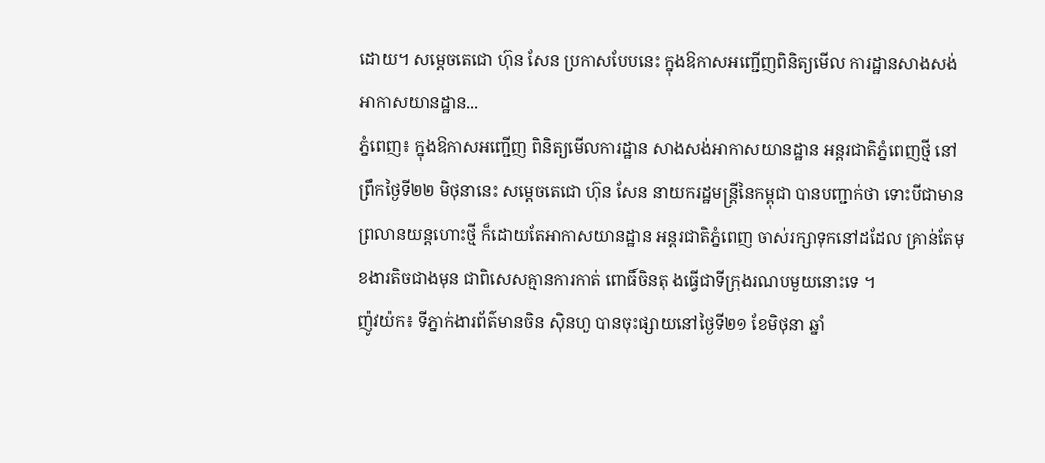ដោយ។ សម្ដេចតេជោ ហ៊ុន សែន ប្រកាសបែបនេះ ក្នុងឱកាសអញ្ជើញពិនិត្យមើល ការដ្ឋានសាងសង់ អាកាសយានដ្ឋាន...
ភ្នំពេញ៖ ក្នុងឱកាសអញ្ជើញ ពិនិត្យមើលការដ្ឋាន សាងសង់អាកាសយានដ្ឋាន អន្តរជាតិភ្នំពេញថ្មី នៅព្រឹកថ្ងៃទី២២ មិថុនានេះ សម្ដេចតេជោ ហ៊ុន សែន នាយករដ្ឋមន្រ្តីនៃកម្ពុជា បានបញ្ជាក់ថា ទោះបីជាមានព្រលានយន្តហោះថ្មី ក៏ដោយតែអាកាសយានដ្ឋាន អន្តរជាតិភ្នំពេញ ចាស់រក្សាទុកនៅដដែល គ្រាន់តែមុខងារតិចជាងមុន ជាពិសេសគ្មានការកាត់ ពោធិ៍ចិនតុ ងធ្វើជាទីក្រុងរណបមួយនោះទេ ។
ញ៉ូវយ៉ក៖ ទីភ្នាក់ងារព័ត៌មានចិន ស៊ិនហួ បានចុះផ្សាយនៅថ្ងៃទី២១ ខែមិថុនា ឆ្នាំ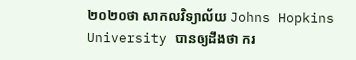២០២០ថា សាកលវិទ្យាល័យ Johns Hopkins University បានឲ្យដឹងថា ករ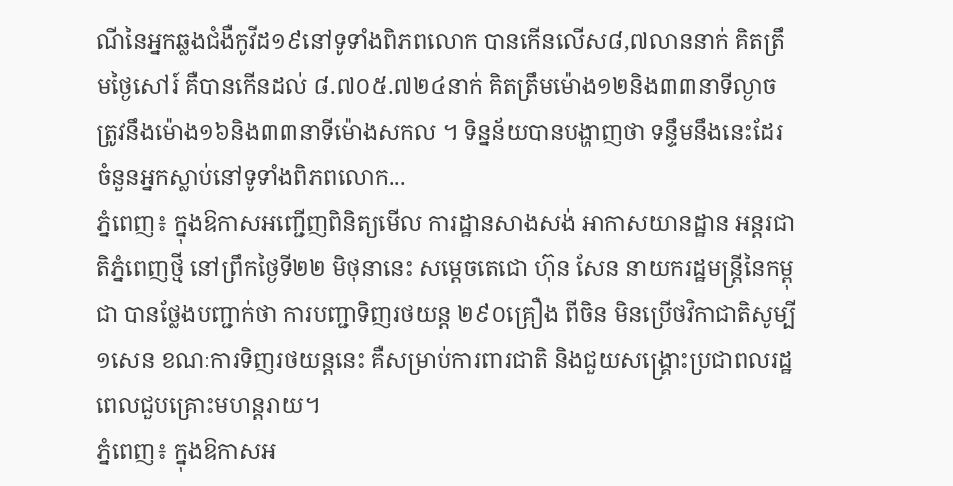ណីនៃអ្នកឆ្លងជំងឺកូវីដ១៩នៅទូទាំងពិភពលោក បានកើនលើស៨,៧លាននាក់ គិតត្រឹមថ្ងៃសៅរ៍ គឺបានកើនដល់ ៨.៧០៥.៧២៤នាក់ គិតត្រឹមម៉ោង១២និង៣៣នាទីល្ងាច ត្រូវនឹងម៉ោង១៦និង៣៣នាទីម៉ោងសកល ។ ទិន្នន័យបានបង្ហាញថា ទន្ទឹមនឹងនេះដែរ ចំនួនអ្នកស្លាប់នៅទូទាំងពិភពលោក...
ភ្នំពេញ៖ ក្នុងឱកាសអញ្ជើញពិនិត្យមើល ការដ្ឋានសាងសង់ អាកាសយានដ្ឋាន អន្តរជាតិភ្នំពេញថ្មី នៅព្រឹកថ្ងៃទី២២ មិថុនានេះ សម្ដេចតេជោ ហ៊ុន សែន នាយករដ្ឋមន្រ្តីនៃកម្ពុជា បានថ្លែងបញ្ជាក់ថា ការបញ្ជាទិញរថយន្ត ២៩០គ្រឿង ពីចិន មិនប្រើថវិកាជាតិសូម្បី១សេន ខណៈការទិញរថយន្តនេះ គឺសម្រាប់ការពារជាតិ និងជួយសង្រ្គោះប្រជាពលរដ្ឋ ពេលជួបគ្រោះមហន្តរាយ។
ភ្នំពេញ៖ ក្នុងឱកាសអ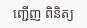ញ្ជើញ ពិនិត្យ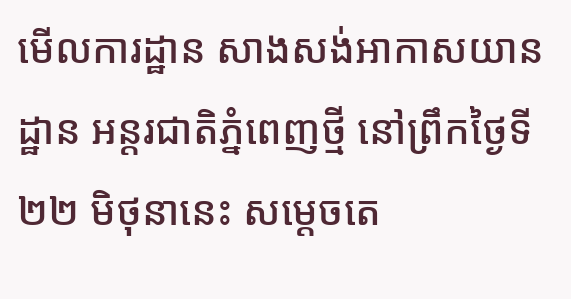មើលការដ្ឋាន សាងសង់អាកាសយានដ្ឋាន អន្តរជាតិភ្នំពេញថ្មី នៅព្រឹកថ្ងៃទី២២ មិថុនានេះ សម្ដេចតេ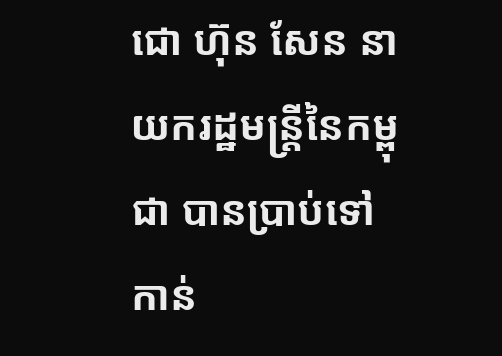ជោ ហ៊ុន សែន នាយករដ្ឋមន្រ្តីនៃកម្ពុជា បានប្រាប់ទៅកាន់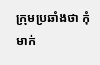ក្រុមប្រឆាំងថា កុំមាក់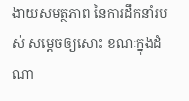ងាយសមត្ថភាព នៃការដឹកនាំរបស់ សម្ដេចឲ្យសោះ ខណៈក្នុងដំណា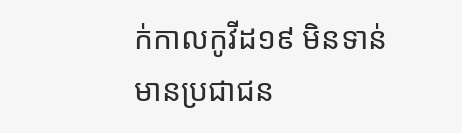ក់កាលកូវីដ១៩ មិនទាន់មានប្រជាជន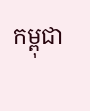កម្ពុជា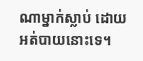ណាម្នាក់ស្លាប់ ដោយអត់បាយនោះទេ។